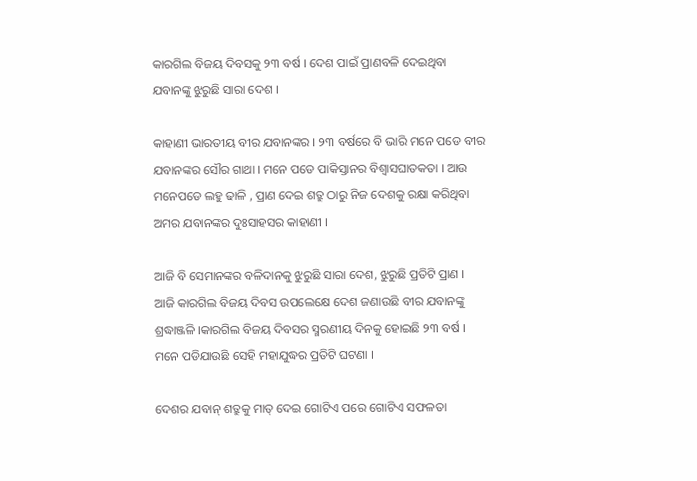କାରଗିଲ ବିଜୟ ଦିବସକୁ ୨୩ ବର୍ଷ । ଦେଶ ପାଇଁ ପ୍ରାଣବଳି ଦେଇଥିବା ଯବାନଙ୍କୁ ଝୁରୁଛି ସାରା ଦେଶ ।

କାହାଣୀ ଭାରତୀୟ ବୀର ଯବାନଙ୍କର । ୨୩ ବର୍ଷରେ ବି ଭାରି ମନେ ପଡେ ବୀର ଯବାନଙ୍କର ସୌର ଗାଥା । ମନେ ପଡେ ପାକିସ୍ତାନର ବିଶ୍ୱାସଘାତକତା । ଆଉ ମନେପଡେ ଲହୁ ଢାଳି , ପ୍ରାଣ ଦେଇ ଶତ୍ରୁ ଠାରୁ ନିଜ ଦେଶକୁ ରକ୍ଷା କରିଥିବା ଅମର ଯବାନଙ୍କର ଦୁଃସାହସର କାହାଣୀ ।

ଆଜି ବି ସେମାନଙ୍କର ବଳିଦାନକୁ ଝୁରୁଛି ସାରା ଦେଶ, ଝୁରୁଛି ପ୍ରତିଟି ପ୍ରାଣ । ଆଜି କାରଗିଲ ବିଜୟ ଦିବସ ଉପଲେକ୍ଷେ ଦେଶ ଜଣାଉଛି ବୀର ଯବାନଙ୍କୁ ଶ୍ରଦ୍ଧାଞ୍ଜଳି ।କାରଗିଲ ବିଜୟ ଦିବସର ସ୍ମରଣୀୟ ଦିନକୁ ହୋଇଛି ୨୩ ବର୍ଷ । ମନେ ପଡିଯାଉଛି ସେହି ମହାଯୁଦ୍ଧର ପ୍ରତିଟି ଘଟଣା ।

ଦେଶର ଯବାନ୍ ଶତ୍ରୁକୁ ମାତ୍ ଦେଇ ଗୋଟିଏ ପରେ ଗୋଟିଏ ସଫଳତା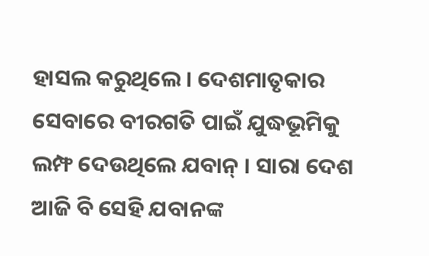ହାସଲ କରୁଥିଲେ । ଦେଶମାତୃକାର ସେବାରେ ବୀରଗତି ପାଇଁ ଯୁଦ୍ଧଭୂମିକୁ ଲମ୍ଫ ଦେଉଥିଲେ ଯବାନ୍ । ସାରା ଦେଶ ଆଜି ବି ସେହି ଯବାନଙ୍କ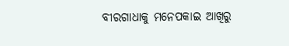ବୀରଗାଧାକୁ ମନେପକାଇ ଆଖିରୁ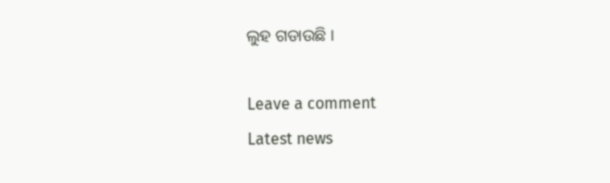ଲୁହ ଗଡାଉଛି ।

Leave a comment
Latest news